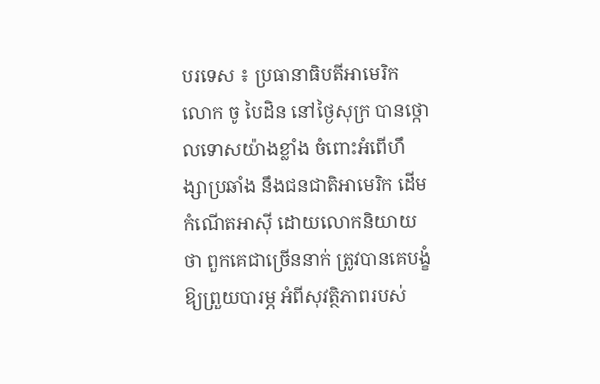បរទេស ៖ ប្រធានាធិបតីអាមេរិក លោក ចូ បៃដិន នៅថ្ងៃសុក្រ បានថ្កោលទោសយ៉ាងខ្លាំង ចំពោះអំពើហឹង្សាប្រឆាំង នឹងជនជាតិអាមេរិក ដើមកំណើតអាស៊ី ដោយលោកនិយាយថា ពួកគេជាច្រើននាក់ ត្រូវបានគេបង្ខំឱ្យព្រួយបារម្ភ អំពីសុវត្ថិភាពរបស់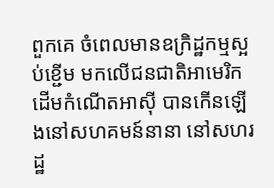ពួកគេ ចំពេលមានឧក្រិដ្ឋកម្មស្អប់ខ្ជើម មកលើជនជាតិអាមេរិក ដើមកំណើតអាស៊ី បានកើនឡើងនៅសហគមន៍នានា នៅសហរដ្ឋ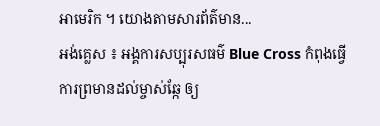អាមេរិក ។ យោងតាមសារព័ត៌មាន...
អង់គ្លេស ៖ អង្គការសប្បុរសធម៌ Blue Cross កំពុងធ្វើការព្រមានដល់ម្ចាស់ឆ្កែ ឲ្យ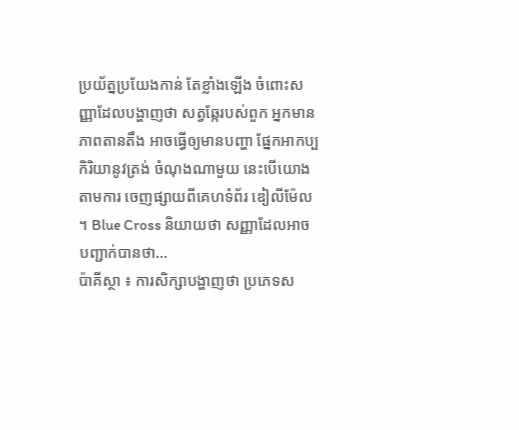ប្រយ័ត្នប្រយែងកាន់ តែខ្លាំងឡើង ចំពោះសញ្ញាដែលបង្ហាញថា សត្វឆ្កែរបស់ពួក អ្នកមានភាពតានតឹង អាចធ្វើឲ្យមានបញ្ហា ផ្នែកអាកប្បកិរិយានូវត្រង់ ចំណុងណាមួយ នេះបើយោងតាមការ ចេញផ្សាយពីគេហទំព័រ ឌៀលីម៉ែល ។ Blue Cross និយាយថា សញ្ញាដែលអាចបញ្ជាក់បានថា...
ប៉ាគីស្ថា ៖ ការសិក្សាបង្ហាញថា ប្រភេទស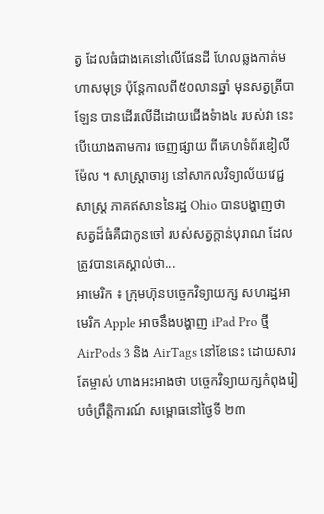ត្វ ដែលធំជាងគេនៅលើផែនដី ហែលឆ្លងកាត់មហាសមុទ្រ ប៉ុន្តែកាលពី៥០លានឆ្នាំ មុនសត្វត្រីបាឡែន បានដើរលើដីដោយជើងទំាង៤ របស់វា នេះបើយោងតាមការ ចេញផ្សាយ ពីគេហទំព័រឌៀលីម៉ែល ។ សាស្រ្តាចារ្យ នៅសាកលវិទ្យាល័យវេជ្ជសាស្ត្រ ភាគឥសាននៃរដ្ឋ Ohio បានបង្ហាញថា សត្វដ៏ធំគឺជាកូនចៅ របស់សត្វក្តាន់បុរាណ ដែលត្រូវបានគេស្គាល់ថា...
អាមេរិក ៖ ក្រុមហ៊ុនបច្ចេកវិទ្យាយក្ស សហរដ្ឋអាមេរិក Apple អាចនឹងបង្ហាញ iPad Pro ថ្មី AirPods 3 និង AirTags នៅខែនេះ ដោយសារតែម្ចាស់ ហាងអះអាងថា បច្ចេកវិទ្យាយក្សកំពុងរៀបចំព្រឹត្តិការណ៍ សម្ពោធនៅថ្ងៃទី ២៣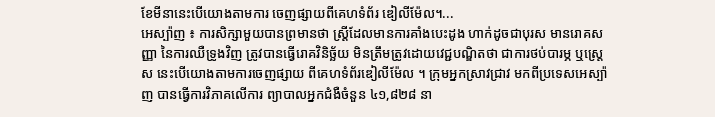ខែមីនានេះបើយោងតាមការ ចេញផ្សាយពីគេហទំព័រ ឌៀលីម៉ែល។...
អេស្ប៉ាញ ៖ ការសិក្សាមួយបានព្រមានថា ស្ត្រីដែលមានការគាំងបេះដូង ហាក់ដូចជាបុរស មានរោគសញ្ញា នៃការឈឺទ្រូងវិញ ត្រូវបានធ្វើរោគវិនិច្ឆ័យ មិនត្រឹមត្រូវដោយវេជ្ជបណ្ឌិតថា ជាការថប់បារម្ភ ឬស្ត្រេស នេះបើយោងតាមការចេញផ្សាយ ពីគេហទំព័រឌៀលីម៉ែល ។ ក្រុមអ្នកស្រាវជ្រាវ មកពីប្រទេសអេស្ប៉ាញ បានធ្វើការវិភាគលើការ ព្យាបាលអ្នកជំងឺចំនួន ៤១,៨២៨ នា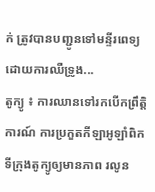ក់ ត្រូវបានបញ្ជូនទៅមន្ទីរពេទ្យ ដោយការឈឺទ្រូង...
តូក្យូ ៖ ការឈានទៅរកបើកព្រឹត្តិការណ៍ ការប្រកួតកីឡាអូឡាំពិក ទីក្រុងតូក្យូឲ្យមានភាព រលូន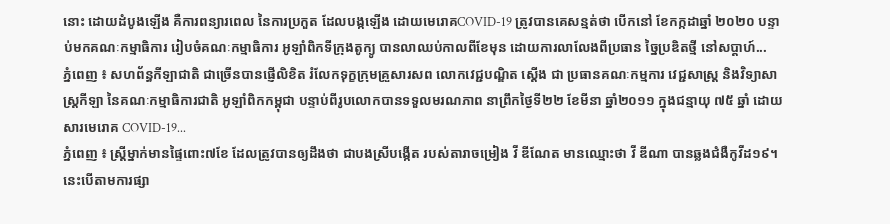នោះ ដោយដំបូងឡើង គឺការពន្យារពេល នៃការប្រកួត ដែលបង្កឡើង ដោយមេរោគCOVID-19 ត្រូវបានគេសន្មត់ថា បើកនៅ ខែកក្កដាឆ្នាំ ២០២០ បន្ទាប់មកគណៈកម្មាធិការ រៀបចំគណៈកម្មាធិការ អូឡាំពិកទីក្រុងតូក្យូ បានលាឈប់កាលពីខែមុន ដោយការលាលែងពីប្រធាន ច្នៃប្រឌិតថ្មី នៅសប្តាហ៍...
ភ្នំពេញ ៖ សហព័ន្ធកីឡាជាតិ ជាច្រើនបានផ្ញើលិខិត រំលែកទុក្ខក្រុមគ្រួសារសព លោកវេជ្ជបណ្ឌិត ស្តើង ជា ប្រធានគណៈកម្មការ វេជ្ជសាស្ត្រ និងវិទ្យាសាស្ត្រកីឡា នៃគណៈកម្មាធិការជាតិ អូឡាំពិកកម្ពុជា បន្ទាប់ពីរូបលោកបានទទួលមរណភាព នាព្រឹកថ្ងៃទី២២ ខែមីនា ឆ្នាំ២០១១ ក្នុងជន្មាយុ ៧៥ ឆ្នាំ ដោយសារមេរោគ COVID-19...
ភ្នំពេញ ៖ ស្ត្រីម្នាក់មានផ្ទៃពោះ៧ខែ ដែលត្រូវបានឲ្យដឹងថា ជាបងស្រីបង្កើត របស់តារាចម្រៀង វី ឌីណែត មានឈ្មោះថា វី ឌីណា បានឆ្លងជំងឺកូវីដ១៩។ នេះបើតាមការផ្សា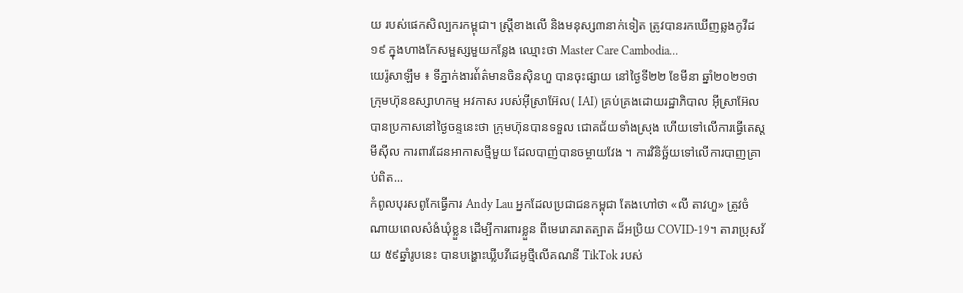យ របស់ផេកសិល្បករកម្ពុជា។ ស្រ្តីខាងលើ និងមនុស្ស៣នាក់ទៀត ត្រូវបានរកឃើញឆ្លងកូវីដ១៩ ក្នុងហាងកែសម្ផស្សមួយកន្លែង ឈ្មោះថា Master Care Cambodia...
យេរ៉ូសាឡឹម ៖ ទីភ្នាក់ងារព់័ត៌មានចិនស៊ិនហួ បានចុះផ្សាយ នៅថ្ងៃទី២២ ខែមីនា ឆ្នាំ២០២១ថា ក្រុមហ៊ុនឧស្សាហកម្ម អវកាស របស់អ៊ីស្រាអ៊ែល( IAI) គ្រប់គ្រងដោយរដ្ឋាភិបាល អ៊ីស្រាអ៊ែល បានប្រកាសនៅថ្ងៃចន្ទនេះថា ក្រុមហ៊ុនបានទទួល ជោគជ័យទាំងស្រុង ហើយទៅលើការធ្វើតេស្ត មីស៊ីល ការពារដែនអាកាសថ្មីមួយ ដែលបាញ់បានចម្ថាយវែង ។ ការវិនិច្ឆ័យទៅលើការបាញគ្រាប់ពិត...
កំពូលបុរសពូកែធ្វើការ Andy Lau អ្នកដែលប្រជាជនកម្ពុជា តែងហៅថា «លី តាវហួ» ត្រូវចំណាយពេលសំងំឃុំខ្លួន ដើម្បីការពារខ្លួន ពីមេរោគរាតត្បាត ដ៏អប្រិយ COVID-19។ តារាប្រុសវ័យ ៥៩ឆ្នាំរូបនេះ បានបង្ហោះឃ្លីបវីដេអូថ្មីលើគណនី TikTok របស់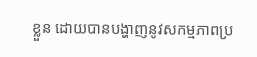ខ្លួន ដោយបានបង្ហាញនូវសកម្មភាពប្រ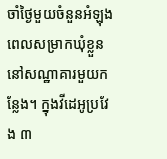ចាំថ្ងៃមួយចំនួនអំឡុងពេលសម្រាកឃុំខ្លួននៅសណ្ឋាគារមួយកន្លែង។ ក្នុងវីដេអូប្រវែង ៣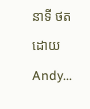នាទី ថតដោយ Andy...